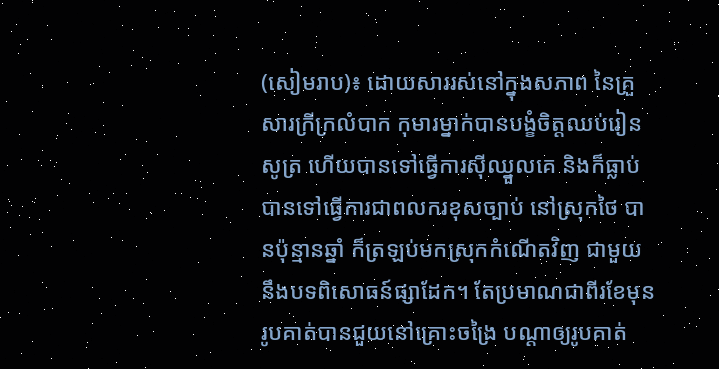(សៀមរាប)៖ ដោយសាររស់នៅក្នុងសភាព នៃគ្រួសារក្រីក្រលំបាក កុមារម្នាក់បានបង្ខំចិត្តឈប់រៀនសូត្រ ហើយបានទៅធ្វើការស៊ីឈ្នួលគេ និងក៏ធ្លាប់បានទៅធ្វើការជាពលករខុសច្បាប់ នៅស្រុកថៃ បានប៉ុន្មានឆ្នាំ ក៏ត្រឡប់មកស្រុកកំណើតវិញ ជាមួយនឹងបទពិសោធន៍ផ្សាដែក។ តែប្រមាណជាពីរខែមុន រូបគាត់បានជួយនៅគ្រោះចង្រៃ បណ្ដាឲ្យរូបគាត់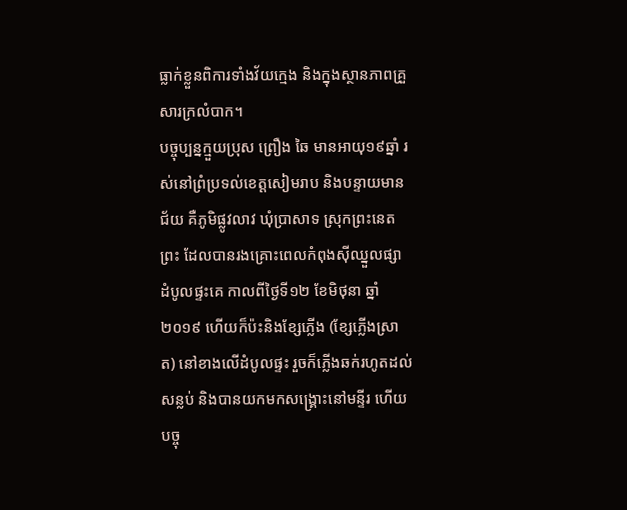ធ្លាក់ខ្លួនពិការទាំងវ័យក្មេង និងក្នុងស្ថានភាពគ្រួសារក្រលំបាក។
បច្ចុប្បន្នក្មួយប្រុស ព្រឿង ឆៃ មានអាយុ១៩ឆ្នាំ រស់នៅព្រំប្រទល់ខេត្តសៀមរាប និងបន្ទាយមានជ័យ គឺភូមិផ្លូវលាវ ឃុំប្រាសាទ ស្រុកព្រះនេតព្រះ ដែលបានរងគ្រោះពេលកំពុងស៊ីឈ្នួលផ្សា ដំបូលផ្ទះគេ កាលពីថ្ងៃទី១២ ខែមិថុនា ឆ្នាំ២០១៩ ហើយក៏ប៉ះនិងខ្សែភ្លើង (ខ្សែភ្លើងស្រាត) នៅខាងលើដំបូលផ្ទះ រួចក៏ភ្លើងឆក់រហូតដល់សន្លប់ និងបានយកមកសង្រ្គោះនៅមន្ទីរ ហើយបច្ចុ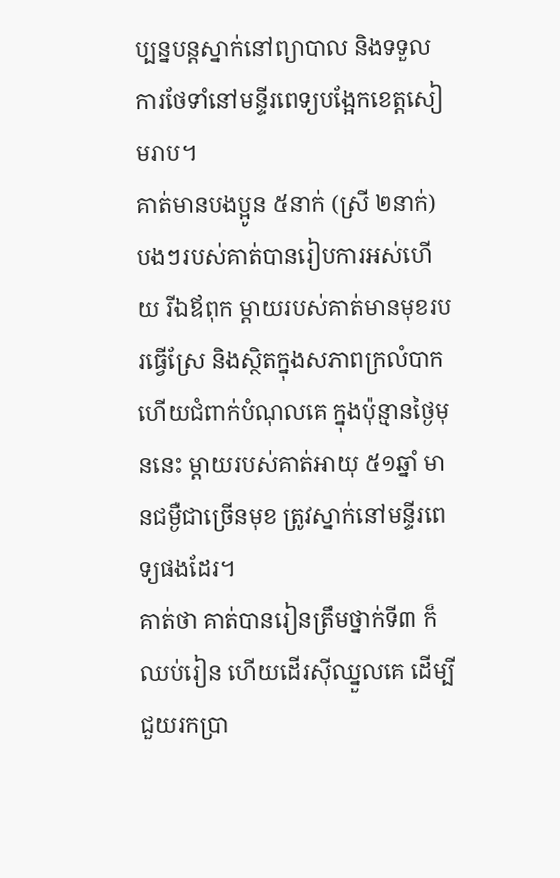ប្បន្នបន្តស្នាក់នៅព្យាបាល និងទទួលការថែទាំនៅមន្ទីរពេទ្យបង្អែកខេត្តសៀមរាប។
គាត់មានបងប្អូន ៥នាក់ (ស្រី ២នាក់) បងៗរបស់គាត់បានរៀបការអស់ហើយ រីឯឪពុក ម្ដាយរបស់គាត់មានមុខរបរធ្វើស្រែ និងស្ថិតក្នុងសភាពក្រលំបាក ហើយជំពាក់បំណុលគេ ក្នុងប៉ុន្មានថ្ងៃមុននេះ ម្ដាយរបស់គាត់អាយុ ៥១ឆ្នាំ មានជម្ងឺជាច្រើនមុខ ត្រូវស្នាក់នៅមន្ទីរពេទ្យផងដែរ។
គាត់ថា គាត់បានរៀនត្រឹមថ្នាក់ទី៣ ក៏ឈប់រៀន ហើយដើរស៊ីឈ្នួលគេ ដើម្បីជួយរកប្រា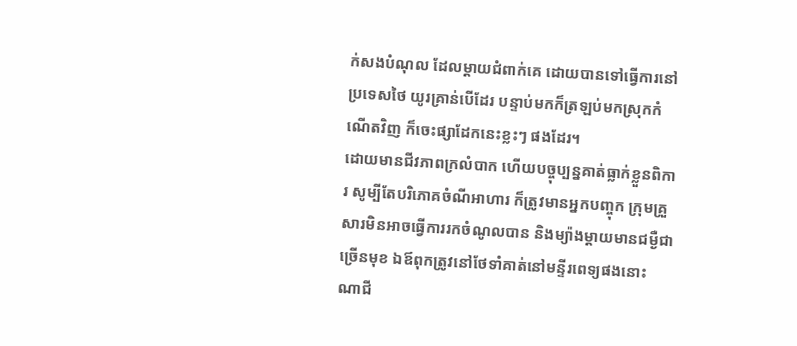ក់សងបំណុល ដែលម្ដាយជំពាក់គេ ដោយបានទៅធ្វើការនៅប្រទេសថៃ យូរគ្រាន់បើដែរ បន្ទាប់មកក៏ត្រឡប់មកស្រុកកំណើតវិញ ក៏ចេះផ្សាដែកនេះខ្លះៗ ផងដែរ។
ដោយមានជីវភាពក្រលំបាក ហើយបច្ចុប្បន្នគាត់ធ្លាក់ខ្លួនពិការ សូម្បីតែបរិភោគចំណីអាហារ ក៏ត្រូវមានអ្នកបញ្ចុក ក្រុមគ្រួសារមិនអាចធ្វើការរកចំណូលបាន និងម្យ៉ាងម្ដាយមានជម្ងឺជាច្រើនមុខ ឯឪពុកត្រូវនៅថែទាំគាត់នៅមន្ទីរពេទ្យផងនោះ ណាជី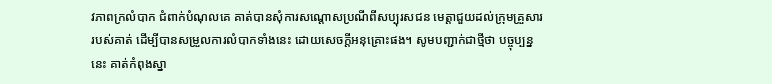វភាពក្រលំបាក ជំពាក់បំណុលគេ គាត់បានសុំការសណ្ដោសប្រណីពីសប្បុរសជន មេត្តាជួយដល់ក្រុមគ្រួសាររបស់គាត់ ដើម្បីបានសម្រួលការលំបាកទាំងនេះ ដោយសេចក្ដីអនុគ្រោះផង។ សូមបញ្ជាក់ជាថ្មីថា បច្ចុប្បន្ននេះ គាត់កំពុងស្នា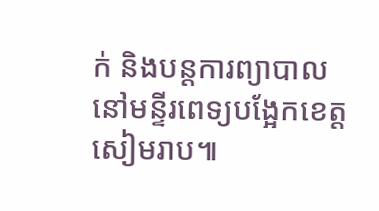ក់ និងបន្តការព្យាបាលនៅមន្ទីរពេទ្យបង្អែកខេត្តសៀមរាប៕